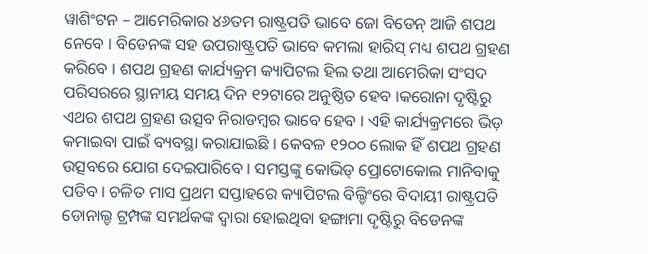ୱାଶିଂଟନ – ଆମେରିକାର ୪୬ତମ ରାଷ୍ଟ୍ରପତି ଭାବେ ଜୋ ବିଡେନ୍ ଆଜି ଶପଥ ନେବେ । ବିଡେନଙ୍କ ସହ ଉପରାଷ୍ଟ୍ରପତି ଭାବେ କମଲା ହାରିସ୍ ମଧ୍ୟ ଶପଥ ଗ୍ରହଣ କରିବେ । ଶପଥ ଗ୍ରହଣ କାର୍ଯ୍ୟକ୍ରମ କ୍ୟାପିଟଲ ହିଲ ତଥା ଆମେରିକା ସଂସଦ ପରିସରରେ ସ୍ଥାନୀୟ ସମୟ ଦିନ ୧୨ଟାରେ ଅନୁଷ୍ଠିତ ହେବ ।କରୋନା ଦୃଷ୍ଟିରୁ ଏଥର ଶପଥ ଗ୍ରହଣ ଉତ୍ସବ ନିରାଡମ୍ବର ଭାବେ ହେବ । ଏହି କାର୍ଯ୍ୟକ୍ରମରେ ଭିଡ଼ କମାଇବା ପାଇଁ ବ୍ୟବସ୍ଥା କରାଯାଇଛି । କେବଳ ୧୨୦୦ ଲୋକ ହିଁ ଶପଥ ଗ୍ରହଣ ଉତ୍ସବରେ ଯୋଗ ଦେଇପାରିବେ । ସମସ୍ତଙ୍କୁ କୋଭିଡ୍ ପ୍ରୋଟୋକୋଲ ମାନିବାକୁ ପଡିବ । ଚଳିତ ମାସ ପ୍ରଥମ ସପ୍ତାହରେ କ୍ୟାପିଟଲ ବିଲ୍ଡିଂରେ ବିଦାୟୀ ରାଷ୍ଟ୍ରପତି ଡୋନାଲ୍ଡ ଟ୍ରମ୍ପଙ୍କ ସମର୍ଥକଙ୍କ ଦ୍ୱାରା ହୋଇଥିବା ହଙ୍ଗାମା ଦୃଷ୍ଟିରୁ ବିଡେନଙ୍କ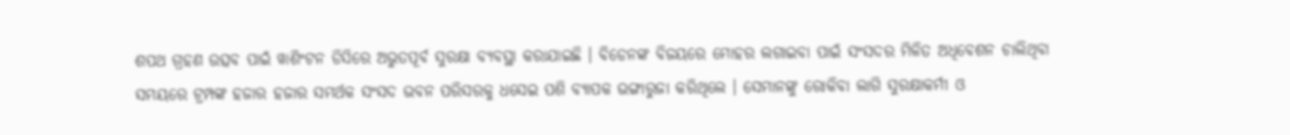ଶପଥ ଗ୍ରହଣ ଉତ୍ସବ ପାଇଁ ୱାଶିଂଟନ ଡିସିରେ ଅଭୁତପୂର୍ବ ସୁରକ୍ଷା ବ୍ୟବସ୍ଥା କରାଯାଇଛି । ବିଡେନଙ୍କ ବିଜୟରେ ମୋହର ଲଗାଇବା ପାଇଁ ସଂସଦର ମିଳିତ ଅଧିବେଶନ ଚାଲିଥିବା ସମୟରେ ଟ୍ରମ୍ପଙ୍କ ହଜାର ହଜାର ସମର୍ଥକ ସଂସଦ ଭବନ ପରିସରକୁ ଧସେଇ ପଶି ବ୍ୟାପକ ଭଙ୍ଗାରୁଜା କରିଥିଲେ । ସେମାନଙ୍କୁ ରୋକିବା ଲାଗି ସୁରକ୍ଷାକର୍ମୀ ଓ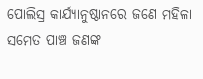ପୋଲିସ୍ର କାର୍ଯ୍ୟାନୁଷ୍ଠାନରେ ଜଣେ ମହିଳା ସମେତ ପାଞ୍ଚ ଜଣଙ୍କ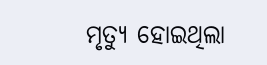ମୃତ୍ୟୁ ହୋଇଥିଲା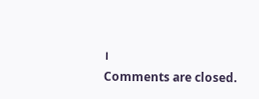।
Comments are closed.